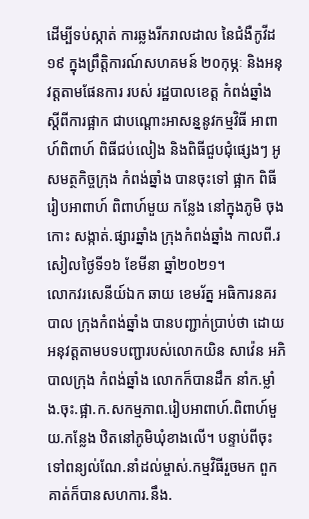ដើម្បីទប់ស្កាត់ ការឆ្លងរីករាលដាល នៃជំងឺកូវីដ១៩ ក្នុងព្រឹត្តិការណ៍សហគមន៍ ២០កុម្ភៈ និងអនុវត្តតាមផែនការ របស់ រដ្ឋបាលខេត្ត កំពង់ឆ្នាំង ស្តីពីការផ្អាក ជាបណ្តោះអាសន្ននូវកម្មវិធី អាពាហ៍ពិពាហ៍ ពិធីជប់លៀង និងពិធីជួបជុំផ្សេងៗ អូ
សមត្ថកិច្ចក្រុង កំពង់ឆ្នាំង បានចុះទៅ ផ្អាក ពិធីរៀបអាពាហ៍ ពិពាហ៍មួយ កន្លែង នៅក្នុងភូមិ ចុងកោះ សង្កាត់.ផ្សារឆ្នាំង ក្រុងកំពង់ឆ្នាំង កាលពី.រសៀលថ្ងៃទី១៦ ខែមីនា ឆ្នាំ២០២១។
លោកវរសេនីយ៍ឯក ឆាយ ខេមរ័ត្ន អធិការនគរបាល ក្រុងកំពង់ឆ្នាំង បានបញ្ជាក់ប្រាប់ថា ដោយអនុវត្តតាមបទបញ្ជារបស់លោកយិន សាវ៉េន អភិបាលក្រុង កំពង់ឆ្នាំង លោកក៏បានដឹក នាំក.ម្លាំង.ចុះ.ផ្អា.ក.សកម្មភាព.រៀបអាពាហ៍.ពិពាហ៍មួយ.កន្លែង ឋិតនៅភូមិឃុំខាងលើ។ បន្ទាប់ពីចុះ ទៅពន្យល់ណែ.នាំដល់ម្ចាស់.កម្មវិធីរួចមក ពួកគាត់ក៏បានសហការ.នឹង.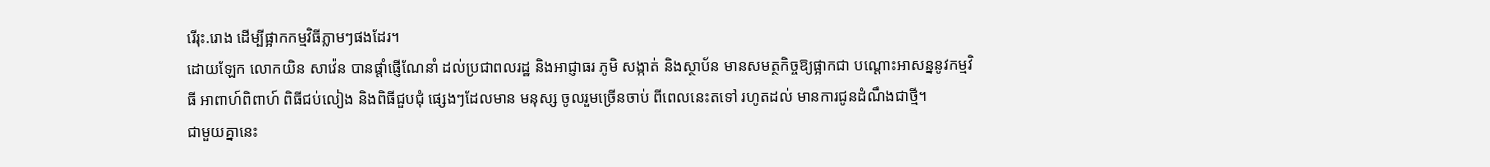រើរុះ.រោង ដើម្បីផ្អាកកម្មវិធីភ្លាមៗផងដែរ។
ដោយឡែក លោកយិន សាវ៉េន បានផ្តាំផ្ញើណែនាំ ដល់ប្រជាពលរដ្ឋ និងអាជ្ញាធរ ភូមិ សង្កាត់ និងស្ថាប័ន មានសមត្ថកិច្ចឱ្យផ្អាកជា បណ្តោះអាសន្ននូវកម្មវិធី អាពាហ៍ពិពាហ៍ ពិធីជប់លៀង និងពិធីជួបជុំ ផ្សេងៗដែលមាន មនុស្ស ចូលរួមច្រើនចាប់ ពីពេលនេះតទៅ រហូតដល់ មានការជូនដំណឹងជាថ្មី។
ជាមួយគ្នានេះ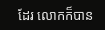ដែរ លោកក៏បាន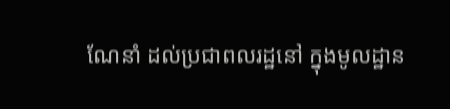ណែនាំ ដល់ប្រជាពលរដ្ឋនៅ ក្នុងមូលដ្ឋាន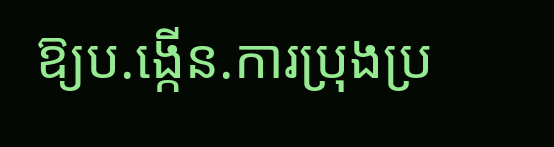ឱ្យប.ង្កើន.ការប្រុងប្រ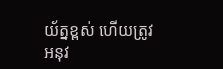យ័ត្នខ្ពស់ ហើយត្រូវអនុវ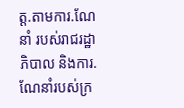ត្ត.តាមការ.ណែនាំ របស់រាជរដ្ឋាភិបាល និងការ.ណែនាំរបស់ក្រ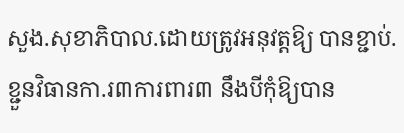សួង.សុខាភិបាល.ដោយត្រូវអនុវត្តឱ្យ បានខ្ជាប់.ខ្ជួនវិធានកា.រ៣ការពារ៣ នឹងបីកុំឱ្យបាន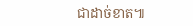ជាដាច់ខាត៕